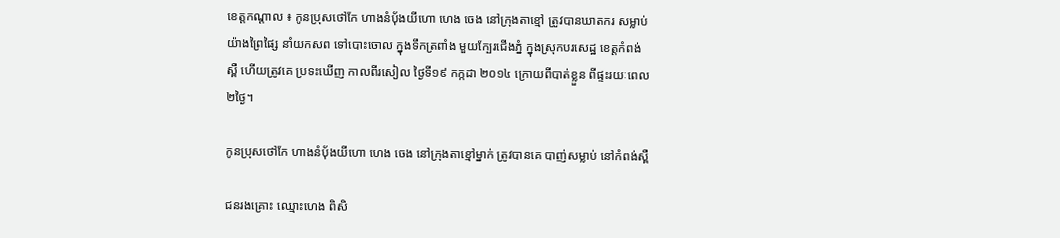ខេត្តកណ្តាល ៖ កូនប្រុសថៅកែ ហាងនំប៉័ងយីហោ ហេង ចេង នៅក្រុងតាខ្មៅ ត្រូវបានឃាតករ សម្លាប់យ៉ាងព្រៃផ្សៃ នាំយកសព ទៅបោះចោល ក្នុងទឹកត្រពាំង មួយក្បែរជើងភ្នំ ក្នុងស្រុកបរសេដ្ឋ ខេត្តកំពង់ស្ពឺ ហើយត្រូវគេ ប្រទះឃើញ កាលពីរសៀល ថ្ងៃទី១៩ កក្កដា ២០១៤ ក្រោយពីបាត់ខ្លួន ពីផ្ទះរយៈពេល២ថ្ងៃ។

កូនប្រុសថៅកែ ហាងនំបុ័ងយីហោ ហេង ចេង នៅក្រុងតាខ្មៅម្នាក់ ត្រូវបានគេ បាញ់សម្លាប់ នៅកំពង់ស្ពឺ

ជនរងគ្រោះ ឈ្មោះហេង ពិសិ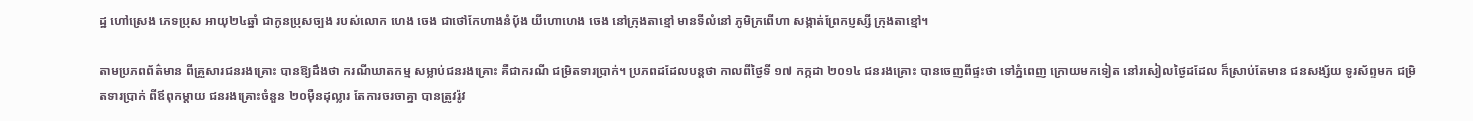ដ្ឋ ហៅស្រេង ភេទប្រុស អាយុ២៤ឆ្នាំ ជាកូនប្រុសច្បង របស់លោក ហេង ចេង ជាថៅកែហាងនំប៉័ង យីហោហេង ចេង នៅក្រុងតាខ្មៅ មានទីលំនៅ ភូមិក្រពើហា សង្កាត់ព្រែកប្ញស្សី ក្រុងតាខ្មៅ។

តាមប្រភពព័ត៌មាន ពីគ្រួសារជនរងគ្រោះ បានឱ្យដឹងថា ករណីឃាតកម្ម សម្លាប់ជនរងគ្រោះ គឺជាករណី ជម្រិតទារប្រាក់។ ប្រភពដដែលបន្តថា កាលពីថ្ងៃទី ១៧ កក្កដា ២០១៤ ជនរងគ្រោះ បានចេញពីផ្ទះថា ទៅភ្នំពេញ ក្រោយមកទៀត នៅរសៀលថ្ងៃដដែល ក៏ស្រាប់តែមាន ជនសង្ស័យ ទូរស័ព្ទមក ជម្រិតទារប្រាក់ ពីឪពុកម្តាយ ជនរងគ្រោះចំនួន ២០ម៉ឺនដុល្លារ តែការចរចាគ្នា បានត្រូវរ៉ូវ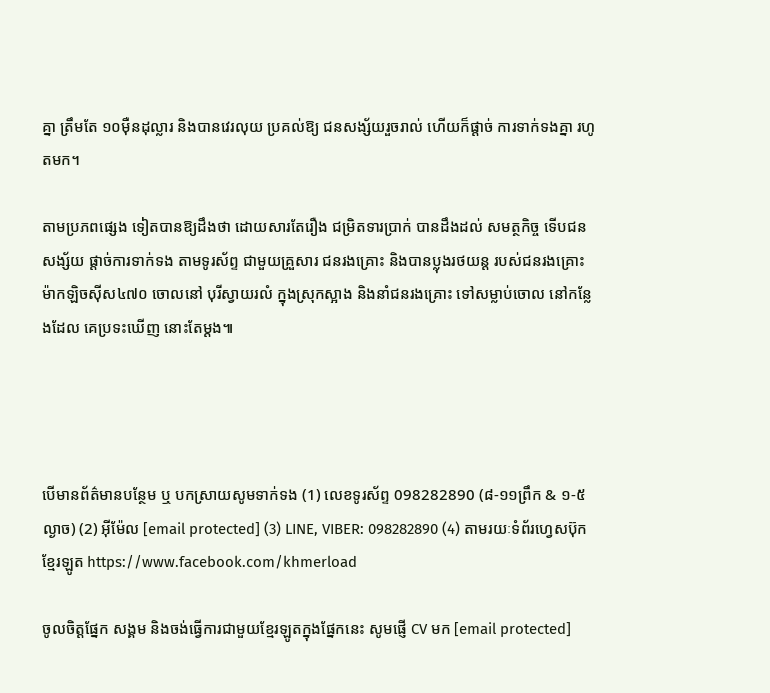គ្នា ត្រឹមតែ ១០ម៉ឺនដុល្លារ និងបានវេរលុយ ប្រគល់ឱ្យ ជនសង្ស័យរួចរាល់ ហើយក៏ផ្តាច់ ការទាក់ទងគ្នា រហូតមក។

តាមប្រភពផ្សេង ទៀតបានឱ្យដឹងថា ដោយសារតែរឿង ជម្រិតទារប្រាក់ បានដឹងដល់ សមត្ថកិច្ច ទើបជនសង្ស័យ ផ្តាច់ការទាក់ទង តាមទូរស័ព្ទ ជាមួយគ្រួសារ ជនរងគ្រោះ និងបានប្លុងរថយន្ត របស់ជនរងគ្រោះ ម៉ាកឡិចស៊ីស៤៧០ ចោលនៅ បុរីស្វាយរលំ ក្នុងស្រុកស្អាង និងនាំជនរងគ្រោះ ទៅសម្លាប់ចោល នៅកន្លែងដែល គេប្រទះឃើញ នោះតែម្តង៕




បើមានព័ត៌មានបន្ថែម ឬ បកស្រាយសូមទាក់ទង (1) លេខទូរស័ព្ទ 098282890 (៨-១១ព្រឹក & ១-៥ល្ងាច) (2) អ៊ីម៉ែល [email protected] (3) LINE, VIBER: 098282890 (4) តាមរយៈទំព័រហ្វេសប៊ុកខ្មែរឡូត https://www.facebook.com/khmerload

ចូលចិត្តផ្នែក សង្គម និងចង់ធ្វើការជាមួយខ្មែរឡូតក្នុងផ្នែកនេះ សូមផ្ញើ CV មក [email protected]